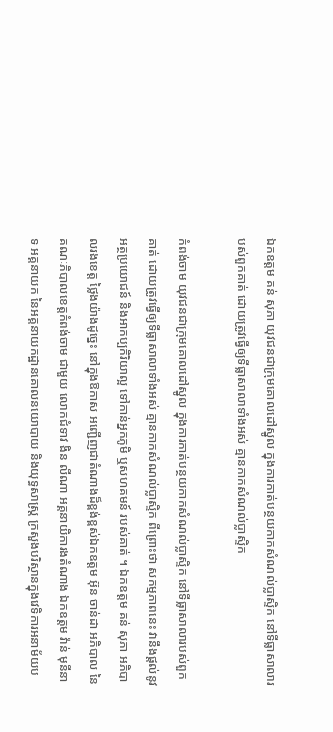ឯកឧត្តម គន់ សុភា យុវជនជាក្រុមគោលដៅស្នូល ក្នុងការកាត់បន្ថយកាកសំណល់ប្លាស្ទិក នៅទីធ្លាសាលារបស់ពួកគាត់ ដោយត្រូវធ្វើឲ្យទីធ្លាសាលាទាំងអស់ គ្មានកាកសំណល់ប្លាស្ទិក

កំពង់ចាម យុវជនជាក្រុមគោលដៅស្នូល ក្នុងការកាត់បន្ថយកាកសំណល់ប្លាស្ទិក នៅទីធ្លាសាលារបស់ពួកគាត់ ដោយត្រូវធ្វើឲ្យទីធ្លាសាលាទាំងអស់ គ្មានកាកសំណល់ប្លាស្ទិក ពីព្រោះថា សកម្មភាពនេះ វានឹងផ្តល់នូវអត្ថប្រយោជន៍ និងអាកប្បកិរិយាល្អ ទៅកាន់អ្នកភូមិ ឬសហគមន៍ របស់គាត់ ។ ឯកឧត្តម គន់ សុភា អភិបាលរងខេត្ត ថ្លៃងយ៉ាងដូច្នេះ នៅក្នុងឱកាស អញ្ជើញជាតំណាងដ៏ខ្ពង់ខ្ពស់ឯកឧត្តម អ៊ុន ចាន់ដា អភិបាល នៃគណៈភិបាលខេត្តកំពង់ចាម ជាមួយ លោកជំទាវ ងិន លីណា អគ្គនាយិការងតំណាង ឯកឧត្តម វ៉ាន់ មុនីនាទ អគ្គនាយក នៃអគ្គនាយកដ្ឋានគោលនយោបាយ និងយុទ្ធសាស្ត្រ ក្រសួងបរិស្ថានក្នុងវេទិការអនាម័យប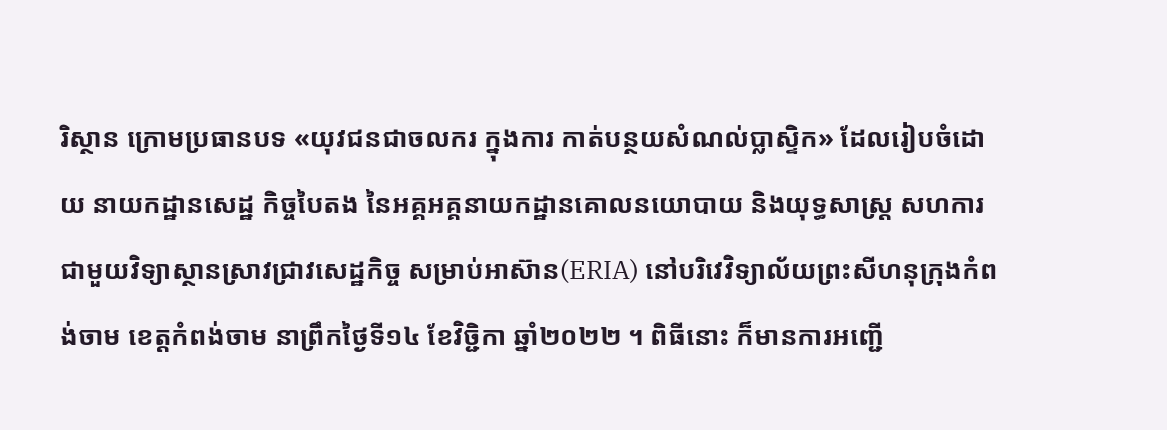រិស្ថាន ក្រោមប្រធានបទ «យុវជនជាចលករ ក្នុងការ កាត់បន្ថយសំណល់ប្លាស្ទិក» ដែលរៀបចំដោយ នាយកដ្ឋានសេដ្ឋ កិច្ចបៃតង នៃអគ្គអគ្គនាយកដ្ឋានគោលនយោបាយ និងយុទ្ធសាស្ត្រ សហការជាមួយវិទ្យាស្ថានស្រាវជ្រាវសេដ្ឋកិច្ច សម្រាប់អាស៊ាន(ERIA) នៅបរិវេវិទ្យាល័យព្រះសីហនុក្រុងកំពង់ចាម ខេត្តកំពង់ចាម នាព្រឹកថ្ងៃទី១៤ ខែវិច្ជិកា ឆ្នាំ២០២២ ។ ពិធីនោះ ក៏មានការអញ្ជើ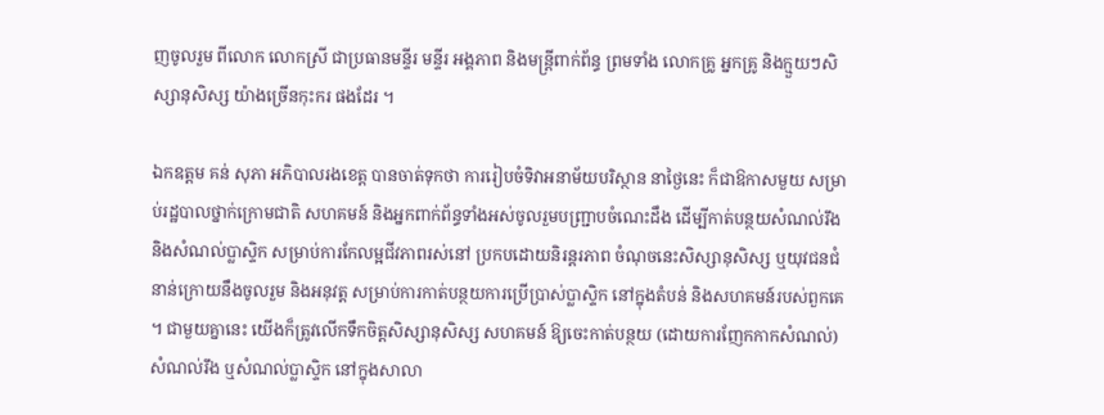ញចូលរួម ពីលោក លោកស្រី ជាប្រធានមន្ទីរ មន្ទីរ អង្គភាព និងមន្ត្រីពាក់ព័ន្ធ ព្រមទាំង លោកគ្រូ អ្នកគ្រូ និងក្មួយៗសិស្សានុសិស្ស យ៉ាងច្រើនកុះករ ផងដែរ ។

ឯកឧត្តម គន់ សុភា អភិបាលរងខេត្ត បានចាត់ទុកថា ការរៀបចំទិវាអនាម័យបរិស្ថាន នាថ្ងៃនេះ ក៏ជាឱកាសមួយ សម្រាប់រដ្ឋបាលថ្នាក់ក្រោមជាតិ សហគមន៍ និងអ្នកពាក់ព័ន្ធទាំងអស់ចូលរួមបញ្ជ្រាបចំណេះដឹង ដើម្បីកាត់បន្ថយសំណល់រឹង និងសំណល់ប្លាស្ទិក សម្រាប់ការកែលម្អជីវភាពរស់នៅ ប្រកបដោយនិរន្តរភាព ចំណុចនេះសិស្សានុសិស្ស ឬយុវជនជំនាន់ក្រោយនឹងចូលរួម និងអនុវត្ត សម្រាប់ការកាត់បន្ថយការប្រើប្រាស់ប្លាស្ទិក នៅក្នុងតំបន់ និងសហគមន៍របស់ពួកគេ ។ ជាមួយគ្នានេះ យើងក៏ត្រូវលើកទឹកចិត្តសិស្សានុសិស្ស សហគមន៍ ឱ្យចេះកាត់បន្ថយ (ដោយការញែកកាកសំណល់) សំណល់រឹង ឬសំណល់ប្លាស្ទិក នៅក្នុងសាលា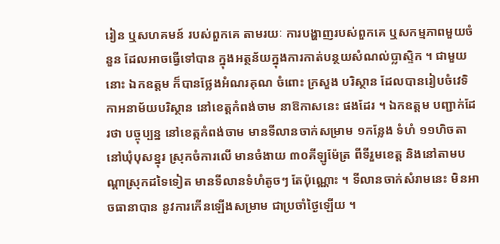រៀន ឬសហគមន៍ របស់ពួកគេ តាមរយៈ ការបង្ហាញរបស់ពួកគេ ឬសកម្មភាពមួយចំនួន ដែលអាចធ្វើទៅបាន ក្នុងអត្ថន័យក្នុងការកាត់បន្ថយសំណល់ប្លាស្ទិក ។ ជាមួយនោះ ឯកឧត្តម ក៏បានថ្លែងអំណរគុណ ចំពោះ ក្រសួង បរិស្ថាន ដែលបានរៀបចំវេទិកាអនាម័យបរិស្ថាន នៅខេត្តកំពង់ចាម នាឱកាសនេះ ផងដែរ ។ ឯកឧត្តម បញ្ជាក់ដែរថា បច្ចុប្បន្ន នៅខេត្កកំពង់ចាម មានទីលានចាក់សម្រាម ១កន្លែង ទំហំ ១១ហិចតា នៅឃុំបុសខ្នុរ ស្រុកចំការលើ មានចំងាយ ៣០គីឡូម៉ែត្រ ពីទីរួមខេត្ត និងនៅតាមបណ្តាស្រុកដទៃទៀត មានទីលានទំហំតូចៗ តែប៉ុណ្ណោះ ។ ទីលានចាក់សំរាមនេះ មិនអាចធានាបាន នូវការកើនឡើងសម្រាម ជាប្រចាំថ្ងៃឡើយ ។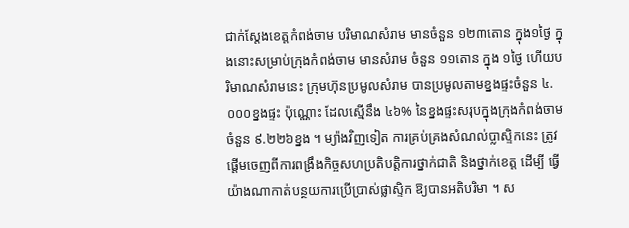ជាក់ស្តែងខេត្តកំពង់ចាម បរិមាណសំរាម មានចំនួន ១២៣តោន ក្នុង១ថ្ងៃ ក្នុងនោះសម្រាប់ក្រុងកំពង់ចាម មានសំរាម ចំនួន ១១តោន ក្នុង ១ថ្ងៃ ហើយបរិមាណសំរាមនេះ ក្រុមហ៊ុនប្រមូលសំរាម បានប្រមូលតាមខ្នងផ្ទះចំនួន ៤.០០០ខ្នងផ្ទះ ប៉ុណ្ណោះ ដែលស្មើនឹង ៤៦% នៃខ្នងផ្ទះសរុបក្នុងក្រុងកំពង់ចាម ចំនួន ៩.២២៦ខ្នង ។ ម្យ៉ាងវិញទៀត ការគ្រប់គ្រងសំណល់ប្លាស្ទិកនេះ ត្រូវផ្តើមចេញពីការពង្រឹងកិច្ចសហប្រតិបត្តិការថ្នាក់ជាតិ និងថ្នាក់ខេត្ត ដើម្បី ធ្វើយ៉ាងណាកាត់បន្ថយការប្រើប្រាស់ផ្លាស្ទិក ឱ្យបានអតិបរិមា ។ ស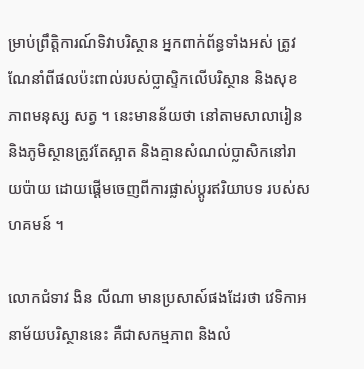ម្រាប់ព្រឹត្តិការណ៍ទិវាបរិស្ថាន អ្នកពាក់ព័ន្ធទាំងអស់ ត្រូវណែនាំពីផលប៉ះពាល់របស់ប្លាស្ទិកលើបរិស្ថាន និងសុខភាពមនុស្ស សត្វ ។ នេះមានន័យថា នៅតាមសាលារៀន និងភូមិស្ថានត្រូវតែស្អាត និងគ្មានសំណល់ប្លាសិកនៅរាយប៉ាយ ដោយផ្តើមចេញពីការផ្លាស់ប្តូរឥរិយាបទ របស់សហគមន៍ ។

លោកជំទាវ ងិន លីណា មានប្រសាស៍ផងដែរថា វេទិកាអនាម័យបរិស្ថាននេះ គឺជាសកម្មភាព និងលំ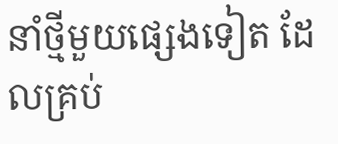នាំថ្មីមួយផ្សេងទៀត ដែលគ្រប់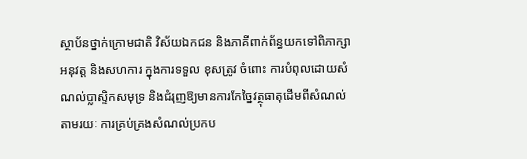ស្ថាប័នថ្នាក់ក្រោមជាតិ វិស័យឯកជន និងភាគីពាក់ព័ន្ធយកទៅពិភាក្សា អនុវត្ត និងសហការ ក្នុងការទទួល ខុសត្រូវ ចំពោះ ការបំពុលដោយសំណល់ប្លាស្ទិកសមុទ្រ និងជំរុញឱ្យមានការកែច្នៃវត្ថុធាតុដើមពីសំណល់ តាមរយៈ ការគ្រប់គ្រងសំណល់ប្រកប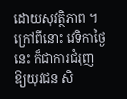ដោយសុវត្ថិភាព ។ ក្រៅពីនោះ វេទិកាថ្ងៃនេះ ក៏ជាការជំរុញឱ្យយុវជន សិ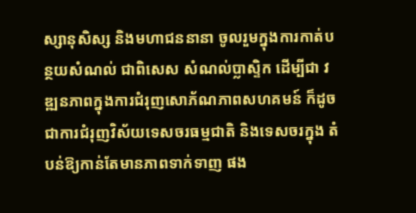ស្សានុសិស្ស និងមហាជននានា ចូលរួមក្នុងការកាត់បន្ថយសំណល់ ជាពិសេស សំណល់ប្លាស្ទិក ដើម្បីជា វឌ្ឍនភាពក្នុងការជំរុញសោភ័ណភាពសហគមន៍ ក៏ដូចជាការជំរុញវិស័យទេសចរធម្មជាតិ និងទេសចរក្នុង តំបន់ឱ្យកាន់តែមានភាពទាក់ទាញ ផង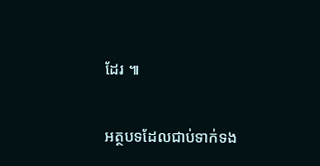ដែរ ៕

អត្ថបទដែលជាប់ទាក់ទង